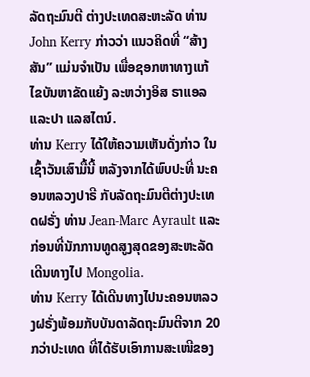ລັດຖະມົນຕີ ຕ່າງປະເທດສະຫະລັດ ທ່ານ John Kerry ກ່າວວ່າ ແນວຄິດທີ່ “ສ້າງສັນ” ແມ່ນຈຳເປັນ ເພື່ອຊອກຫາທາງແກ້ໄຂບັນຫາຂັດແຍ້ງ ລະຫວ່າງອິສ ຣາແອລແລະປາ ແລສໄຕນ໌.
ທ່ານ Kerry ໄດ້ໃຫ້ຄວາມເຫັນດັ່ງກ່າວ ໃນເຊົ້າວັນເສົາມື້ນີ້ ຫລັງຈາກໄດ້ພົບປະທີ່ ນະຄອນຫລວງປາຣີ ກັບລັດຖະມົນຕີຕ່າງປະເທດຝຣັ່ງ ທ່ານ Jean-Marc Ayrault ແລະກ່ອນທີ່ນັກການທູດສູງສຸດຂອງສະຫະລັດ ເດີນທາງໄປ Mongolia.
ທ່ານ Kerry ໄດ້ເດີນທາງໄປນະຄອນຫລວງຝຣັ່ງພ້ອມກັບບັນດາລັດຖະມົນຕີຈາກ 20 ກວ່າປະເທດ ທີ່ໄດ້ຮັບເອົາການສະເໜີຂອງ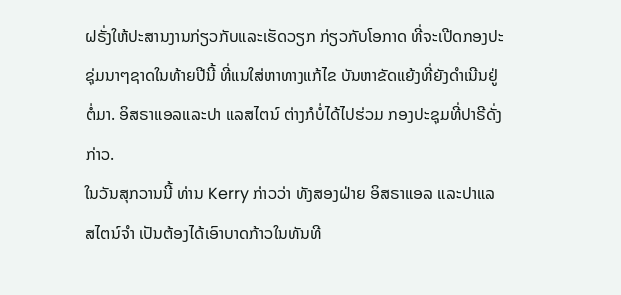ຝຣັ່ງໃຫ້ປະສານງານກ່ຽວກັບແລະເຮັດວຽກ ກ່ຽວກັບໂອກາດ ທີ່ຈະເປີດກອງປະຊຸ່ມນາໆຊາດໃນທ້າຍປີນີ້ ທີ່ແນໃສ່ຫາທາງແກ້ໄຂ ບັນຫາຂັດແຍ້ງທີ່ຍັງດຳເນີນຢູ່ຕໍ່ມາ. ອິສຣາແອລແລະປາ ແລສໄຕນ໌ ຕ່າງກໍບໍ່ໄດ້ໄປຮ່ວມ ກອງປະຊຸມທີ່ປາຣີດັ່ງກ່າວ.
ໃນວັນສຸກວານນີ້ ທ່ານ Kerry ກ່າວວ່າ ທັງສອງຝ່າຍ ອິສຣາແອລ ແລະປາແລສໄຕນ໌ຈຳ ເປັນຕ້ອງໄດ້ເອົາບາດກ້າວໃນທັນທີ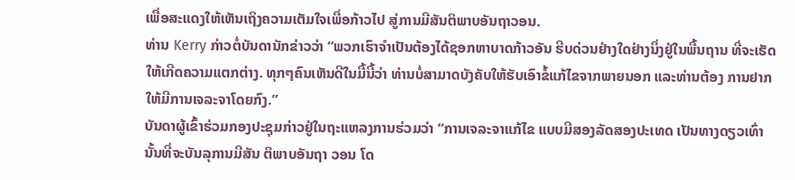ເພື່ອສະແດງໃຫ້ເຫັນເຖິງຄວາມເຕັມໃຈເພື່ອກ້າວໄປ ສູ່ການມີສັນຕິພາບອັນຖາວອນ.
ທ່ານ Kerry ກ່າວຕໍ່ບັນດານັກຂ່າວວ່າ “ພວກເຮົາຈຳເປັນຕ້ອງໄດ້ຊອກຫາບາດກ້າວອັນ ຮີບດ່ວນຢ່າງໃດຢ່າງນຶ່ງຢູ່ໃນພື້ນຖານ ທີ່ຈະເຮັດໃຫ້ເກີດຄວາມແຕກຕ່າງ. ທຸກໆຄົນເຫັນດີໃນມື້ນີ້ວ່າ ທ່ານບໍ່ສາມາດບັງຄັບໃຫ້ຮັບເອົາຂໍ້ແກ້ໄຂຈາກພາຍນອກ ແລະທ່ານຕ້ອງ ການຢາກໃຫ້ມີການເຈລະຈາໂດຍກົງ.”
ບັນດາຜູ້ເຂົ້າຮ່ວມກອງປະຊຸມກ່າວຢູ່ໃນຖະແຫລງການຮ່ວມວ່າ “ການເຈລະຈາແກ້ໄຂ ແບບມີສອງລັດສອງປະເທດ ເປັນທາງດຽວເທົ່ານັ້ນທີ່ຈະບັນລຸການມີສັນ ຕິພາບອັນຖາ ວອນ ໂດ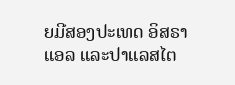ຍມີສອງປະເທດ ອິສຣາແອລ ແລະປາແລສໄຕ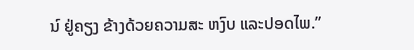ນ໌ ຢູ່ຄຽງ ຂ້າງດ້ວຍຄວາມສະ ຫງົບ ແລະປອດໄພ.”